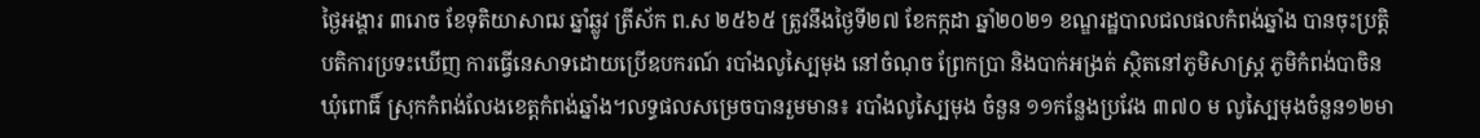ថ្ងៃអង្គារ ៣រោច ខែទុតិយាសាឍ ឆ្នាំឆ្លូវ ត្រីស័ក ព.ស ២៥៦៥ ត្រូវនឹងថ្ងៃទី២៧ ខែកក្កដា ឆ្នាំ២០២១ ខណ្ឌរដ្ឋបាលជលផលកំពង់ឆ្នាំង បានចុះប្រត្តិបតិការប្រទះឃើញ ការធ្វើនេសាទដោយប្រើឧបករណ៍ របាំងលូស្បៃមុង នៅចំណុច ព្រែកប្រា និងបាក់អង្រត់ ស្ថិតនៅភូមិសាស្រ្ត ភូមិកំពង់បាចិន ឃុំពោធិ៍ ស្រុកកំពង់លែងខេត្តកំពង់ឆ្នាំង។លទ្ធផលសម្រេចបានរួមមាន៖ របាំងលូស្បៃមុង ចំនួន ១១កន្លែងប្រវែង ៣៧០ ម លូស្បៃមុងចំនួន១២មា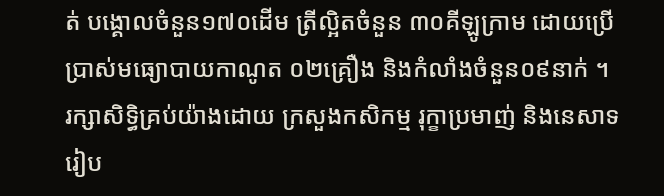ត់ បង្គោលចំនួន១៧០ដើម ត្រីល្អិតចំនួន ៣០គីឡូក្រាម ដោយប្រើប្រាស់មធ្យោបាយកាណូត ០២គ្រឿង និងកំលាំងចំនួន០៩នាក់ ។
រក្សាសិទិ្ធគ្រប់យ៉ាងដោយ ក្រសួងកសិកម្ម រុក្ខាប្រមាញ់ និងនេសាទ
រៀប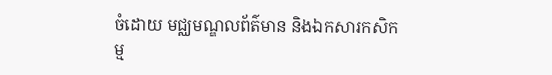ចំដោយ មជ្ឈមណ្ឌលព័ត៌មាន និងឯកសារកសិកម្ម